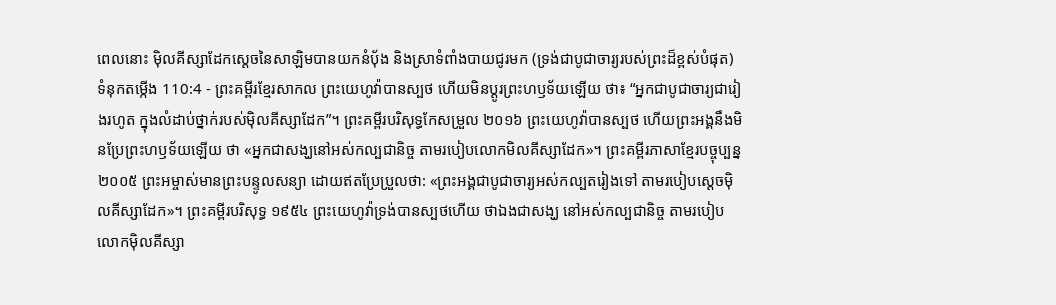ពេលនោះ ម៉ិលគីស្សាដែកស្ដេចនៃសាឡិមបានយកនំប៉័ង និងស្រាទំពាំងបាយជូរមក (ទ្រង់ជាបូជាចារ្យរបស់ព្រះដ៏ខ្ពស់បំផុត)
ទំនុកតម្កើង 110:4 - ព្រះគម្ពីរខ្មែរសាកល ព្រះយេហូវ៉ាបានស្បថ ហើយមិនប្ដូរព្រះហឫទ័យឡើយ ថា៖ “អ្នកជាបូជាចារ្យជារៀងរហូត ក្នុងលំដាប់ថ្នាក់របស់ម៉ិលគីស្សាដែក”។ ព្រះគម្ពីរបរិសុទ្ធកែសម្រួល ២០១៦ ព្រះយេហូវ៉ាបានស្បថ ហើយព្រះអង្គនឹងមិនប្រែព្រះហឫទ័យឡើយ ថា «អ្នកជាសង្ឃនៅអស់កល្បជានិច្ច តាមរបៀបលោកមិលគីស្សាដែក»។ ព្រះគម្ពីរភាសាខ្មែរបច្ចុប្បន្ន ២០០៥ ព្រះអម្ចាស់មានព្រះបន្ទូលសន្យា ដោយឥតប្រែប្រួលថា: «ព្រះអង្គជាបូជាចារ្យអស់កល្បតរៀងទៅ តាមរបៀបស្ដេចម៉ិលគីស្សាដែក»។ ព្រះគម្ពីរបរិសុទ្ធ ១៩៥៤ ព្រះយេហូវ៉ាទ្រង់បានស្បថហើយ ថាឯងជាសង្ឃ នៅអស់កល្បជានិច្ច តាមរបៀបលោកម៉ិលគីស្សា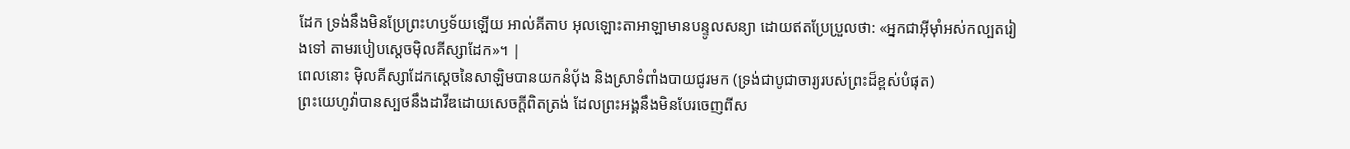ដែក ទ្រង់នឹងមិនប្រែព្រះហឫទ័យឡើយ អាល់គីតាប អុលឡោះតាអាឡាមានបន្ទូលសន្យា ដោយឥតប្រែប្រួលថា: «អ្នកជាអ៊ីមុាំអស់កល្បតរៀងទៅ តាមរបៀបស្ដេចម៉ិលគីស្សាដែក»។ |
ពេលនោះ ម៉ិលគីស្សាដែកស្ដេចនៃសាឡិមបានយកនំប៉័ង និងស្រាទំពាំងបាយជូរមក (ទ្រង់ជាបូជាចារ្យរបស់ព្រះដ៏ខ្ពស់បំផុត)
ព្រះយេហូវ៉ាបានស្បថនឹងដាវីឌដោយសេចក្ដីពិតត្រង់ ដែលព្រះអង្គនឹងមិនបែរចេញពីស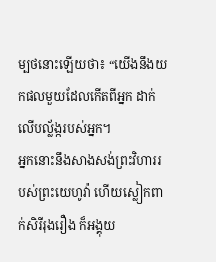ម្បថនោះឡើយថា៖ “យើងនឹងយកផលមួយដែលកើតពីអ្នក ដាក់លើបល្ល័ង្ករបស់អ្នក។
អ្នកនោះនឹងសាងសង់ព្រះវិហាររបស់ព្រះយេហូវ៉ា ហើយស្លៀកពាក់សិរីរុងរឿង ក៏អង្គុយ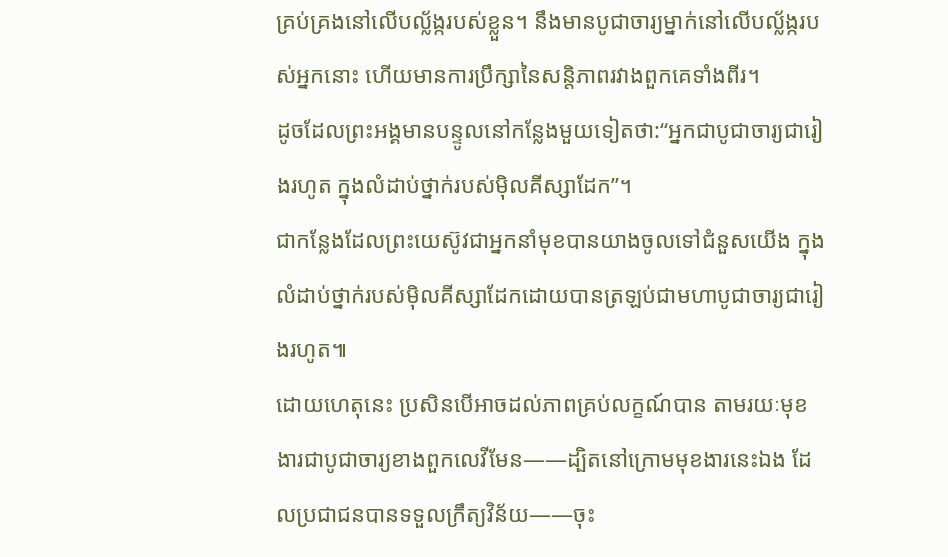គ្រប់គ្រងនៅលើបល្ល័ង្ករបស់ខ្លួន។ នឹងមានបូជាចារ្យម្នាក់នៅលើបល្ល័ង្ករបស់អ្នកនោះ ហើយមានការប្រឹក្សានៃសន្តិភាពរវាងពួកគេទាំងពីរ។
ដូចដែលព្រះអង្គមានបន្ទូលនៅកន្លែងមួយទៀតថា:“អ្នកជាបូជាចារ្យជារៀងរហូត ក្នុងលំដាប់ថ្នាក់របស់ម៉ិលគីស្សាដែក”។
ជាកន្លែងដែលព្រះយេស៊ូវជាអ្នកនាំមុខបានយាងចូលទៅជំនួសយើង ក្នុងលំដាប់ថ្នាក់របស់ម៉ិលគីស្សាដែកដោយបានត្រឡប់ជាមហាបូជាចារ្យជារៀងរហូត៕
ដោយហេតុនេះ ប្រសិនបើអាចដល់ភាពគ្រប់លក្ខណ៍បាន តាមរយៈមុខងារជាបូជាចារ្យខាងពួកលេវីមែន——ដ្បិតនៅក្រោមមុខងារនេះឯង ដែលប្រជាជនបានទទួលក្រឹត្យវិន័យ——ចុះ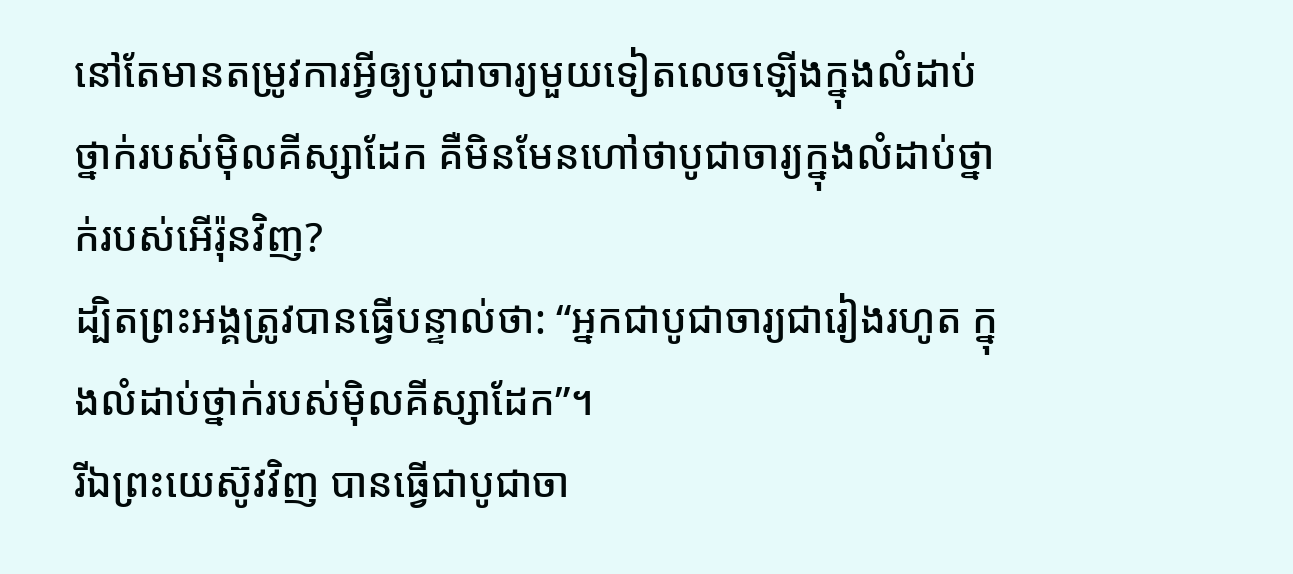នៅតែមានតម្រូវការអ្វីឲ្យបូជាចារ្យមួយទៀតលេចឡើងក្នុងលំដាប់ថ្នាក់របស់ម៉ិលគីស្សាដែក គឺមិនមែនហៅថាបូជាចារ្យក្នុងលំដាប់ថ្នាក់របស់អើរ៉ុនវិញ?
ដ្បិតព្រះអង្គត្រូវបានធ្វើបន្ទាល់ថា: “អ្នកជាបូជាចារ្យជារៀងរហូត ក្នុងលំដាប់ថ្នាក់របស់ម៉ិលគីស្សាដែក”។
រីឯព្រះយេស៊ូវវិញ បានធ្វើជាបូជាចា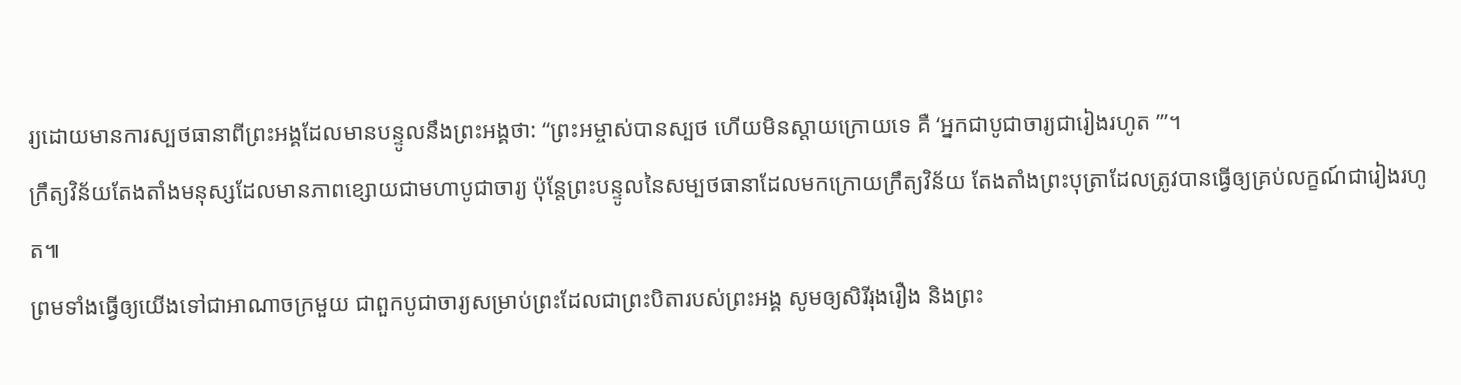រ្យដោយមានការស្បថធានាពីព្រះអង្គដែលមានបន្ទូលនឹងព្រះអង្គថា: “ព្រះអម្ចាស់បានស្បថ ហើយមិនស្ដាយក្រោយទេ គឺ ‘អ្នកជាបូជាចារ្យជារៀងរហូត ’”។
ក្រឹត្យវិន័យតែងតាំងមនុស្សដែលមានភាពខ្សោយជាមហាបូជាចារ្យ ប៉ុន្តែព្រះបន្ទូលនៃសម្បថធានាដែលមកក្រោយក្រឹត្យវិន័យ តែងតាំងព្រះបុត្រាដែលត្រូវបានធ្វើឲ្យគ្រប់លក្ខណ៍ជារៀងរហូត៕
ព្រមទាំងធ្វើឲ្យយើងទៅជាអាណាចក្រមួយ ជាពួកបូជាចារ្យសម្រាប់ព្រះដែលជាព្រះបិតារបស់ព្រះអង្គ សូមឲ្យសិរីរុងរឿង និងព្រះ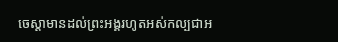ចេស្ដាមានដល់ព្រះអង្គរហូតអស់កល្បជាអ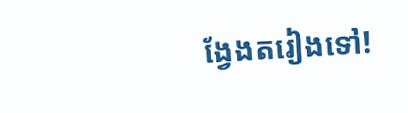ង្វែងតរៀងទៅ!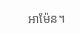អាម៉ែន។